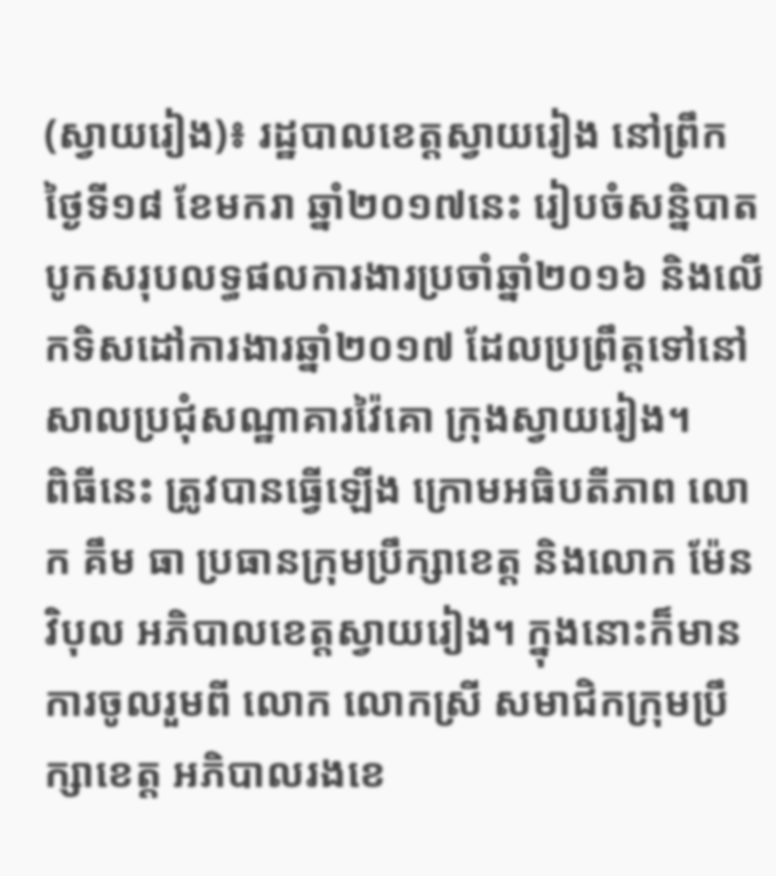(ស្វាយរៀង)៖ រដ្ឋបាលខេត្តស្វាយរៀង នៅព្រឹកថ្ងៃទី១៨ ខែមករា ឆ្នាំ២០១៧នេះ រៀបចំសន្និបាតបូកសរុបលទ្ធផលការងារប្រចាំឆ្នាំ២០១៦ និងលើកទិសដៅការងារឆ្នាំ២០១៧ ដែលប្រព្រឹត្តទៅនៅ សាលប្រជុំសណ្ឋាគារវ៉ៃគោ ក្រុងស្វាយរៀង។
ពិធីនេះ ត្រូវបានធ្វើឡើង ក្រោមអធិបតីភាព លោក គឹម ធា ប្រធានក្រុមប្រឹក្សាខេត្ត និងលោក ម៉ែន វិបុល អភិបាលខេត្តស្វាយរៀង។ ក្នុងនោះក៏មានការចូលរួមពី លោក លោកស្រី សមាជិកក្រុមប្រឹក្សាខេត្ត អភិបាលរងខេ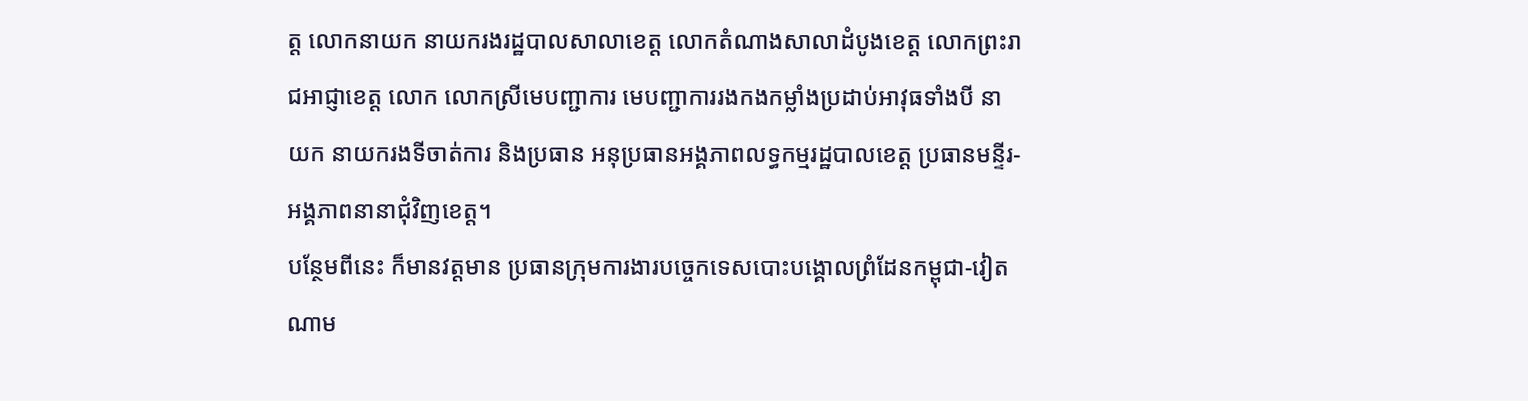ត្ត លោកនាយក នាយករងរដ្ឋបាលសាលាខេត្ត លោកតំណាងសាលាដំបូងខេត្ត លោកព្រះរាជអាជ្ញាខេត្ត លោក លោកស្រីមេបញ្ជាការ មេបញ្ជាការរងកងកម្លាំងប្រដាប់អាវុធទាំងបី នាយក នាយករងទីចាត់ការ និងប្រធាន អនុប្រធានអង្គភាពលទ្ធកម្មរដ្ឋបាលខេត្ត ប្រធានមន្ទីរ-អង្គភាពនានាជុំវិញខេត្ត។
បន្ថែមពីនេះ ក៏មានវត្តមាន ប្រធានក្រុមការងារបច្ចេកទេសបោះបង្គោលព្រំដែនកម្ពុជា-វៀតណាម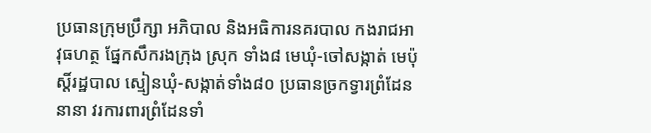ប្រធានក្រុមប្រឹក្សា អភិបាល និងអធិការនគរបាល កងរាជអាវុធហត្ថ ផ្នែកសឹករងក្រុង ស្រុក ទាំង៨ មេឃុំ-ចៅសង្កាត់ មេប៉ុស្តិ៍រដ្ឋបាល ស្មៀនឃុំ-សង្កាត់ទាំង៨០ ប្រធានច្រកទ្វារព្រំដែននានា វរការពារព្រំដែនទាំ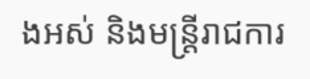ងអស់ និងមន្រ្តីរាជការ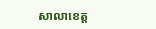សាលាខេត្ត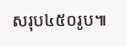សរុប៤៥០រូប៕